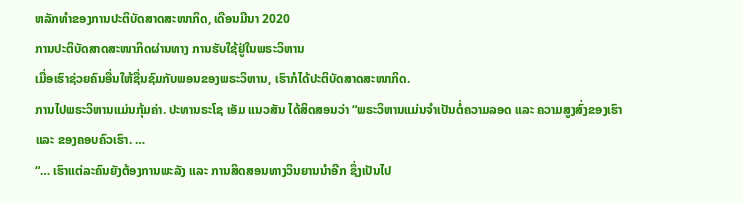ຫລັກທຳຂອງການປະຕິບັດສາດສະໜາກິດ, ເດືອນມີນາ 2020
ການປະຕິບັດສາດສະໜາກິດຜ່ານທາງ ການຮັບໃຊ້ຢູ່ໃນພຣະວິຫານ
ເມື່ອເຮົາຊ່ວຍຄົນອື່ນໃຫ້ຊື່ນຊົມກັບພອນຂອງພຣະວິຫານ, ເຮົາກໍໄດ້ປະຕິບັດສາດສະໜາກິດ.
ການໄປພຣະວິຫານແມ່ນກຸ້ມຄ່າ. ປະທານຣະໂຊ ເອັມ ແນວສັນ ໄດ້ສິດສອນວ່າ “ພຣະວິຫານແມ່ນຈຳເປັນຕໍ່ຄວາມລອດ ແລະ ຄວາມສູງສົ່ງຂອງເຮົາ ແລະ ຂອງຄອບຄົວເຮົາ. …
“… ເຮົາແຕ່ລະຄົນຍັງຕ້ອງການພະລັງ ແລະ ການສິດສອນທາງວິນຍານນຳອີກ ຊຶ່ງເປັນໄປ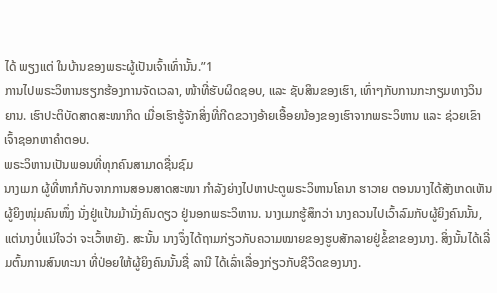ໄດ້ ພຽງແຕ່ ໃນບ້ານຂອງພຣະຜູ້ເປັນເຈົ້າເທົ່ານັ້ນ.”1
ການໄປພຣະວິຫານຮຽກຮ້ອງການຈັດເວລາ, ໜ້າທີ່ຮັບຜິດຊອບ, ແລະ ຊັບສິນຂອງເຮົາ, ເທົ່າໆກັບການກະກຽມທາງວິນຍານ. ເຮົາປະຕິບັດສາດສະໜາກິດ ເມື່ອເຮົາຮູ້ຈັກສິ່ງທີ່ກີດຂວາງອ້າຍເອື້ອຍນ້ອງຂອງເຮົາຈາກພຣະວິຫານ ແລະ ຊ່ວຍເຂົາເຈົ້າຊອກຫາຄຳຕອບ.
ພຣະວິຫານເປັນພອນທີ່ທຸກຄົນສາມາດຊື່ນຊົມ
ນາງເມກ ຜູ້ທີ່ຫາກໍກັບຈາກການສອນສາດສະໜາ ກຳລັງຍ່າງໄປຫາປະຕູພຣະວິຫານໂຄນາ ຮາວາຍ ຕອນນາງໄດ້ສັງເກດເຫັນຜູ້ຍິງໜຸ່ມຄົນໜຶ່ງ ນັ່ງຢູ່ແປ້ນມ້ານັ່ງຄົນດຽວ ຢູ່ນອກພຣະວິຫານ. ນາງເມກຮູ້ສຶກວ່າ ນາງຄວນໄປເວົ້າລົມກັບຜູ້ຍິງຄົນນັ້ນ, ແຕ່ນາງບໍ່ແນ່ໃຈວ່າ ຈະເວົ້າຫຍັງ. ສະນັ້ນ ນາງຈຶ່ງໄດ້ຖາມກ່ຽວກັບຄວາມໝາຍຂອງຮູບສັກລາຍຢູ່ຂໍ້ຂາຂອງນາງ. ສິ່ງນັ້ນໄດ້ເລີ່ມຕົ້ນການສົນທະນາ ທີ່ປ່ອຍໃຫ້ຜູ້ຍິງຄົນນັ້ນຊື່ ລານີ ໄດ້ເລົ່າເລື່ອງກ່ຽວກັບຊີວິດຂອງນາງ.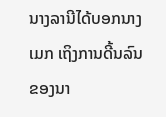ນາງລານີໄດ້ບອກນາງເມກ ເຖິງການດີ້ນລົນຂອງນາ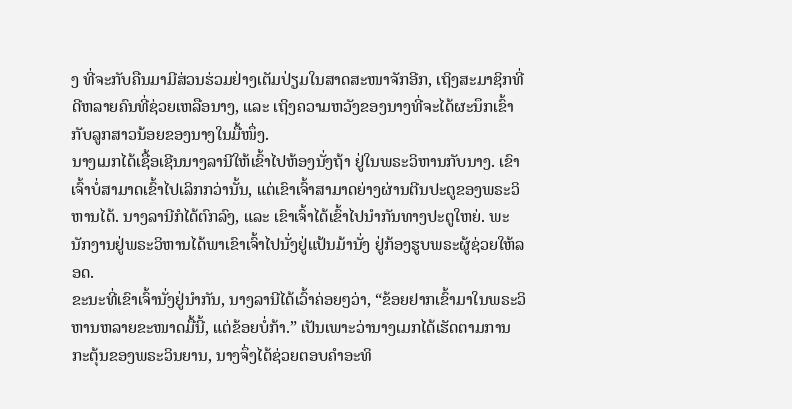ງ ທີ່ຈະກັບຄືນມາມີສ່ວນຮ່ວມຢ່າງເຕັມປ່ຽມໃນສາດສະໜາຈັກອີກ, ເຖິງສະມາຊິກທີ່ດີຫລາຍຄົນທີ່ຊ່ວຍເຫລືອນາງ, ແລະ ເຖິງຄວາມຫວັງຂອງນາງທີ່ຈະໄດ້ຜະນຶກເຂົ້າກັບລູກສາວນ້ອຍຂອງນາງໃນມື້ໜຶ່ງ.
ນາງເມກໄດ້ເຊື້ອເຊີນນາງລານີໃຫ້ເຂົ້າໄປຫ້ອງນັ່ງຖ້າ ຢູ່ໃນພຣະວິຫານກັບນາງ. ເຂົາເຈົ້າບໍ່ສາມາດເຂົ້າໄປເລິກກວ່ານັ້ນ, ແຕ່ເຂົາເຈົ້າສາມາດຍ່າງຜ່ານຕີນປະຕູຂອງພຣະວິຫານໄດ້. ນາງລານີກໍໄດ້ຕົກລົງ, ແລະ ເຂົາເຈົ້າໄດ້ເຂົ້າໄປນຳກັນທາງປະຕູໃຫຍ່. ພະນັກງານຢູ່ພຣະວິຫານໄດ້ພາເຂົາເຈົ້າໄປນັ່ງຢູ່ແປ້ນມ້ານັ່ງ ຢູ່ກ້ອງຮູບພຣະຜູ້ຊ່ວຍໃຫ້ລອດ.
ຂະນະທີ່ເຂົາເຈົ້ານັ່ງຢູ່ນຳກັນ, ນາງລານີໄດ້ເວົ້າຄ່ອຍໆວ່າ, “ຂ້ອຍຢາກເຂົ້າມາໃນພຣະວິຫານຫລາຍຂະໜາດມື້ນີ້, ແຕ່ຂ້ອຍບໍ່ກ້າ.” ເປັນເພາະວ່ານາງເມກໄດ້ເຮັດຕາມການກະຕຸ້ນຂອງພຣະວິນຍານ, ນາງຈຶ່ງໄດ້ຊ່ວຍຕອບຄຳອະທິ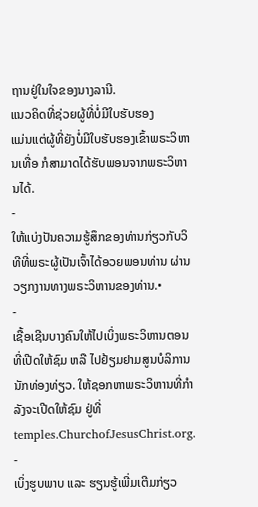ຖານຢູ່ໃນໃຈຂອງນາງລານີ.
ແນວຄິດທີ່ຊ່ວຍຜູ້ທີ່ບໍ່ມີໃບຮັບຮອງ
ແມ່ນແຕ່ຜູ້ທີ່ຍັງບໍ່ມີໃບຮັບຮອງເຂົ້າພຣະວິຫານເທື່ອ ກໍສາມາດໄດ້ຮັບພອນຈາກພຣະວິຫານໄດ້.
-
ໃຫ້ແບ່ງປັນຄວາມຮູ້ສຶກຂອງທ່ານກ່ຽວກັບວິທີທີ່ພຣະຜູ້ເປັນເຈົ້າໄດ້ອວຍພອນທ່ານ ຜ່ານວຽກງານທາງພຣະວິຫານຂອງທ່ານ.•
-
ເຊື້ອເຊີນບາງຄົນໃຫ້ໄປເບິ່ງພຣະວິຫານຕອນທີ່ເປີດໃຫ້ຊົມ ຫລື ໄປຢ້ຽມຢາມສູນບໍລິການນັກທ່ອງທ່ຽວ. ໃຫ້ຊອກຫາພຣະວິຫານທີ່ກຳລັງຈະເປີດໃຫ້ຊົມ ຢູ່ທີ່ temples.ChurchofJesusChrist.org.
-
ເບິ່ງຮູບພາບ ແລະ ຮຽນຮູ້ເພີ່ມເຕີມກ່ຽວ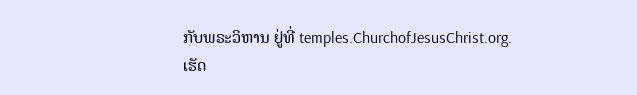ກັບພຣະວິຫານ ຢູ່ທີ່ temples.ChurchofJesusChrist.org.
ເຮັດ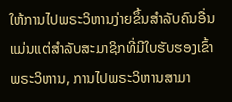ໃຫ້ການໄປພຣະວິຫານງ່າຍຂຶ້ນສຳລັບຄົນອື່ນ
ແມ່ນແຕ່ສຳລັບສະມາຊິກທີ່ມີໃບຮັບຮອງເຂົ້າພຣະວິຫານ, ການໄປພຣະວິຫານສາມາ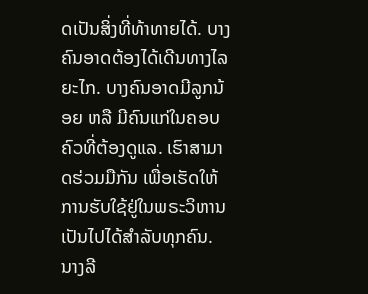ດເປັນສິ່ງທີ່ທ້າທາຍໄດ້. ບາງຄົນອາດຕ້ອງໄດ້ເດີນທາງໄລຍະໄກ. ບາງຄົນອາດມີລູກນ້ອຍ ຫລື ມີຄົນແກ່ໃນຄອບຄົວທີ່ຕ້ອງດູແລ. ເຮົາສາມາດຮ່ວມມືກັນ ເພື່ອເຮັດໃຫ້ການຮັບໃຊ້ຢູ່ໃນພຣະວິຫານເປັນໄປໄດ້ສຳລັບທຸກຄົນ.
ນາງລີ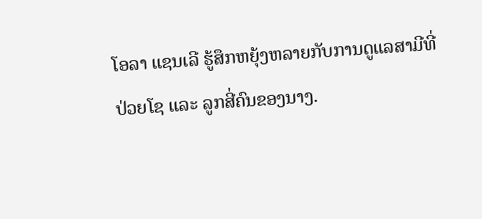ໂອລາ ແຊນເລີ ຮູ້ສຶກຫຍຸ້ງຫລາຍກັບການດູແລສາມີທີ່ປ່ວຍໂຊ ແລະ ລູກສີ່ຄົນຂອງນາງ.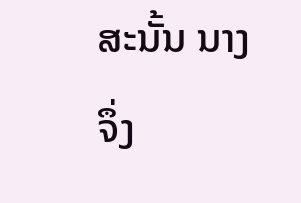ສະນັ້ນ ນາງຈຶ່ງ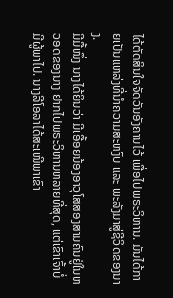ໄດ້ຕັດສິນໃຈຈັດວັນອັງຄານໄວ້ ເພື່ອໄປພຣະວິຫານ. ມັນໄດ້ກາຍເປັນແຫລ່ງທີ່ນຳຄວາມສະຫງົບ ແລະ ພະລັງມາສູ່ຊີວິດຂອງນາງ.
ມີມື້ໜຶ່ງ ນາງໄດ້ຍິນວ່າ ມີເອື້ອຍນ້ອງອາວຸໂສສອງສາມຄົນຢູ່ໃນຫວອດຂອງນາງ ຢາກໄປພຣະວິຫານຫລາຍທີ່ສຸດ, ແຕ່ເຂົາເຈົ້າບໍ່ມີຜູ້ພາໄປ. ນາງລີໂອລາໄດ້ສະເໜີພາເຂົາ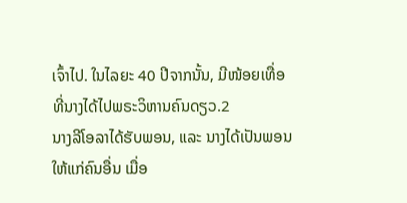ເຈົ້າໄປ. ໃນໄລຍະ 40 ປີຈາກນັ້ນ, ມີໜ້ອຍເທື່ອທີ່ນາງໄດ້ໄປພຣະວິຫານຄົນດຽວ.2
ນາງລີໂອລາໄດ້ຮັບພອນ, ແລະ ນາງໄດ້ເປັນພອນໃຫ້ແກ່ຄົນອື່ນ ເມື່ອ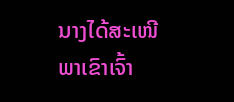ນາງໄດ້ສະເໜີພາເຂົາເຈົ້າ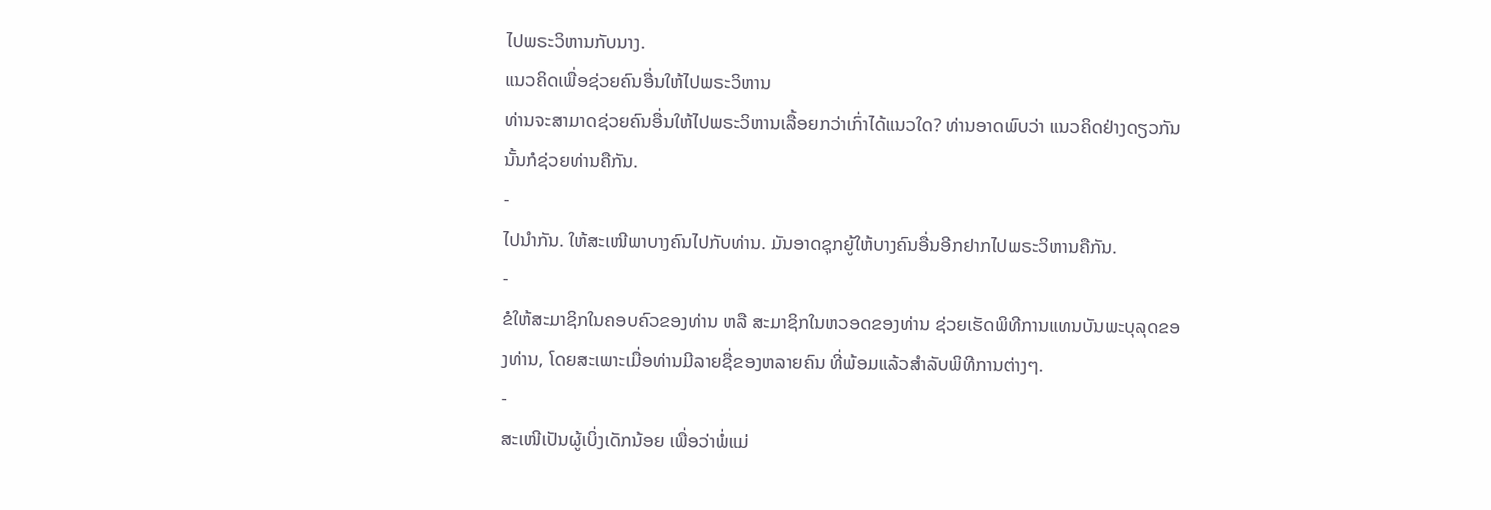ໄປພຣະວິຫານກັບນາງ.
ແນວຄິດເພື່ອຊ່ວຍຄົນອື່ນໃຫ້ໄປພຣະວິຫານ
ທ່ານຈະສາມາດຊ່ວຍຄົນອື່ນໃຫ້ໄປພຣະວິຫານເລື້ອຍກວ່າເກົ່າໄດ້ແນວໃດ? ທ່ານອາດພົບວ່າ ແນວຄິດຢ່າງດຽວກັນນັ້ນກໍຊ່ວຍທ່ານຄືກັນ.
-
ໄປນຳກັນ. ໃຫ້ສະເໜີພາບາງຄົນໄປກັບທ່ານ. ມັນອາດຊຸກຍູ້ໃຫ້ບາງຄົນອື່ນອີກຢາກໄປພຣະວິຫານຄືກັນ.
-
ຂໍໃຫ້ສະມາຊິກໃນຄອບຄົວຂອງທ່ານ ຫລື ສະມາຊິກໃນຫວອດຂອງທ່ານ ຊ່ວຍເຮັດພິທີການແທນບັນພະບຸລຸດຂອງທ່ານ, ໂດຍສະເພາະເມື່ອທ່ານມີລາຍຊື່ຂອງຫລາຍຄົນ ທີ່ພ້ອມແລ້ວສຳລັບພິທີການຕ່າງໆ.
-
ສະເໜີເປັນຜູ້ເບິ່ງເດັກນ້ອຍ ເພື່ອວ່າພໍ່ແມ່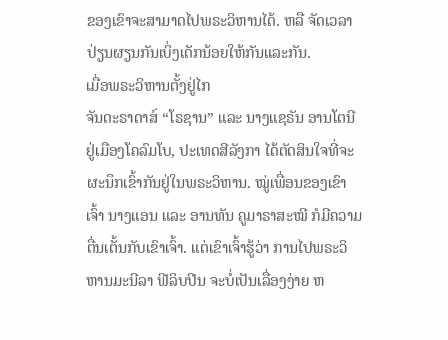ຂອງເຂົາຈະສາມາດໄປພຣະວິຫານໄດ້. ຫລື ຈັດເວລາປ່ຽນຜຽນກັນເບິ່ງເດັກນ້ອຍໃຫ້ກັນແລະກັນ.
ເມື່ອພຣະວິຫານຕັ້ງຢູ່ໄກ
ຈັນດະຣາດາສ໌ “ໂຣຊານ” ແລະ ນາງແຊຣັນ ອານໂຕນີ ຢູ່ເມືອງໂຄລົມໂບ, ປະເທດສີລັງກາ ໄດ້ຕັດສິນໃຈທີ່ຈະຜະນຶກເຂົ້າກັນຢູ່ໃນພຣະວິຫານ. ໝູ່ເພື່ອນຂອງເຂົາເຈົ້າ ນາງແອນ ແລະ ອານທັນ ຄູມາຣາສະໝີ ກໍມີຄວາມຕື່ນເຕັ້ນກັບເຂົາເຈົ້າ. ແຕ່ເຂົາເຈົ້າຮູ້ວ່າ ການໄປພຣະວິຫານມະນີລາ ຟີລິບປີນ ຈະບໍ່ເປັນເລື່ອງງ່າຍ ຫ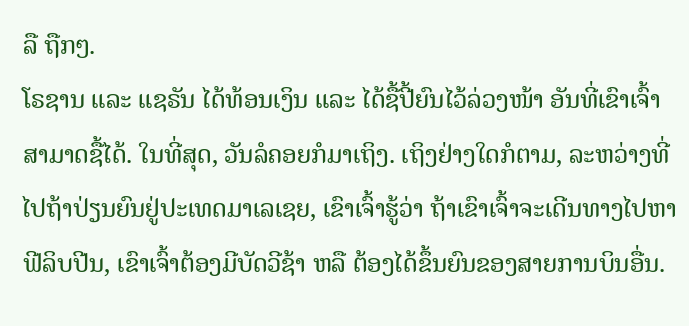ລື ຖືກໆ.
ໂຣຊານ ແລະ ແຊຣັນ ໄດ້ທ້ອນເງິນ ແລະ ໄດ້ຊື້ປີ້ຍົນໄວ້ລ່ວງໜ້າ ອັນທີ່ເຂົາເຈົ້າສາມາດຊື້ໄດ້. ໃນທີ່ສຸດ, ວັນລໍຄອຍກໍມາເຖິງ. ເຖິງຢ່າງໃດກໍຕາມ, ລະຫວ່າງທີ່ໄປຖ້າປ່ຽນຍົນຢູ່ປະເທດມາເລເຊຍ, ເຂົາເຈົ້າຮູ້ວ່າ ຖ້າເຂົາເຈົ້າຈະເດີນທາງໄປຫາຟີລິບປີນ, ເຂົາເຈົ້າຕ້ອງມີບັດວີຊ້າ ຫລື ຕ້ອງໄດ້ຂຶ້ນຍົນຂອງສາຍການບິນອື່ນ.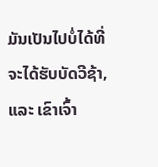ມັນເປັນໄປບໍ່ໄດ້ທີ່ຈະໄດ້ຮັບບັດວີຊ້າ, ແລະ ເຂົາເຈົ້າ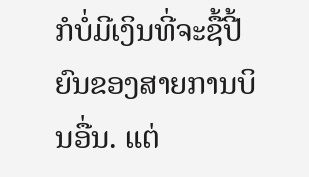ກໍບໍ່ມີເງິນທີ່ຈະຊື້ປີ້ຍົນຂອງສາຍການບິນອື່ນ. ແຕ່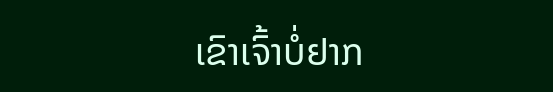ເຂົາເຈົ້າບໍ່ຢາກ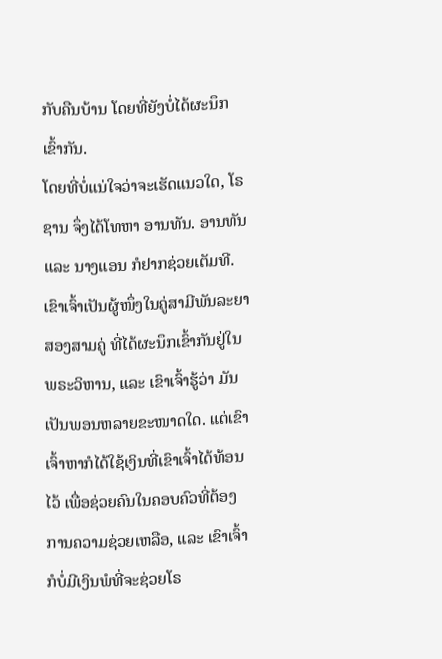ກັບຄືນບ້ານ ໂດຍທີ່ຍັງບໍ່ໄດ້ຜະນຶກເຂົ້າກັນ.
ໂດຍທີ່ບໍ່ແນ່ໃຈວ່າຈະເຮັດແນວໃດ, ໂຣຊານ ຈຶ່ງໄດ້ໂທຫາ ອານທັນ. ອານທັນ ແລະ ນາງແອນ ກໍຢາກຊ່ວຍເຕັມທີ. ເຂົາເຈົ້າເປັນຜູ້ໜຶ່ງໃນຄູ່ສາມີພັນລະຍາສອງສາມຄູ່ ທີ່ໄດ້ຜະນຶກເຂົ້າກັນຢູ່ໃນພຣະວິຫານ, ແລະ ເຂົາເຈົ້າຮູ້ວ່າ ມັນເປັນພອນຫລາຍຂະໜາດໃດ. ແຕ່ເຂົາເຈົ້າຫາກໍໄດ້ໃຊ້ເງິນທີ່ເຂົາເຈົ້າໄດ້ທ້ອນໄວ້ ເພື່ອຊ່ວຍຄົນໃນຄອບຄົວທີ່ຕ້ອງການຄວາມຊ່ວຍເຫລືອ, ແລະ ເຂົາເຈົ້າກໍບໍ່ມີເງິນພໍທີ່ຈະຊ່ວຍໂຣ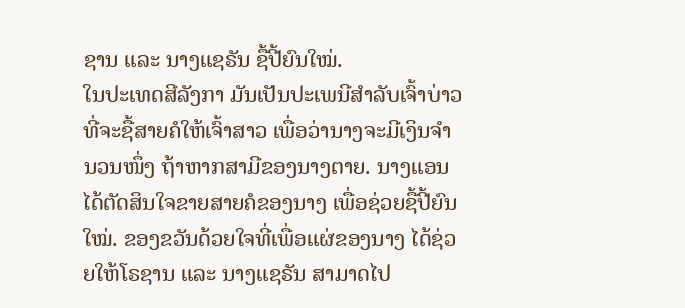ຊານ ແລະ ນາງແຊຣັນ ຊື້ປີ້ຍົນໃໝ່.
ໃນປະເທດສີລັງກາ ມັນເປັນປະເພນີສຳລັບເຈົ້າບ່າວທີ່ຈະຊື້ສາຍຄໍໃຫ້ເຈົ້າສາວ ເພື່ອວ່ານາງຈະມີເງິນຈຳນວນໜຶ່ງ ຖ້າຫາກສາມີຂອງນາງຕາຍ. ນາງແອນໄດ້ຕັດສິນໃຈຂາຍສາຍຄໍຂອງນາງ ເພື່ອຊ່ວຍຊື້ປີ້ຍົນໃໝ່. ຂອງຂວັນດ້ວຍໃຈທີ່ເພື່ອແຜ່ຂອງນາງ ໄດ້ຊ່ວຍໃຫ້ໂຣຊານ ແລະ ນາງແຊຣັນ ສາມາດໄປ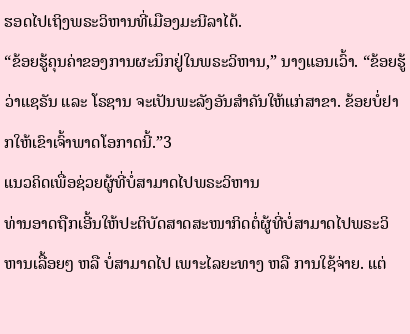ຮອດໄປເຖິງພຣະວິຫານທີ່ເມືອງມະນີລາໄດ້.
“ຂ້ອຍຮູ້ຄຸນຄ່າຂອງການຜະນຶກຢູ່ໃນພຣະວິຫານ,” ນາງແອນເວົ້າ. “ຂ້ອຍຮູ້ວ່າແຊຣັນ ແລະ ໂຣຊານ ຈະເປັນພະລັງອັນສຳຄັນໃຫ້ແກ່ສາຂາ. ຂ້ອຍບໍ່ຢາກໃຫ້ເຂົາເຈົ້າພາດໂອກາດນີ້.”3
ແນວຄິດເພື່ອຊ່ວຍຜູ້ທີ່ບໍ່ສາມາດໄປພຣະວິຫານ
ທ່ານອາດຖືກເອີ້ນໃຫ້ປະຕິບັດສາດສະໜາກິດຕໍ່ຜູ້ທີ່ບໍ່ສາມາດໄປພຣະວິຫານເລື້ອຍໆ ຫລື ບໍ່ສາມາດໄປ ເພາະໄລຍະທາງ ຫລື ການໃຊ້ຈ່າຍ. ແຕ່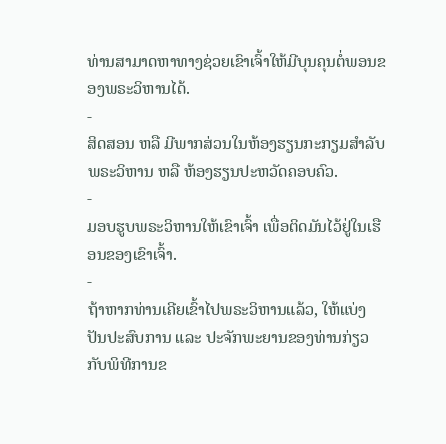ທ່ານສາມາດຫາທາງຊ່ວຍເຂົາເຈົ້າໃຫ້ມີບຸນຄຸນຕໍ່ພອນຂອງພຣະວິຫານໄດ້.
-
ສິດສອນ ຫລື ມີພາກສ່ວນໃນຫ້ອງຮຽນກະກຽມສຳລັບພຣະວິຫານ ຫລື ຫ້ອງຮຽນປະຫວັດຄອບຄົວ.
-
ມອບຮູບພຣະວິຫານໃຫ້ເຂົາເຈົ້າ ເພື່ອຕິດມັນໄວ້ຢູ່ໃນເຮືອນຂອງເຂົາເຈົ້າ.
-
ຖ້າຫາກທ່ານເຄີຍເຂົ້າໄປພຣະວິຫານແລ້ວ, ໃຫ້ແບ່ງປັນປະສົບການ ແລະ ປະຈັກພະຍານຂອງທ່ານກ່ຽວກັບພິທີການຂ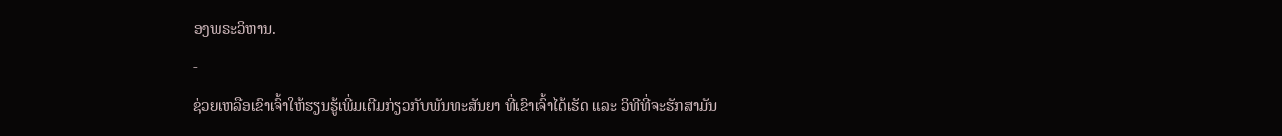ອງພຣະວິຫານ.
-
ຊ່ວຍເຫລືອເຂົາເຈົ້າໃຫ້ຮຽນຮູ້ເພີ່ມເຕີມກ່ຽວກັບພັນທະສັນຍາ ທີ່ເຂົາເຈົ້າໄດ້ເຮັດ ແລະ ວິທີທີ່ຈະຮັກສາມັນ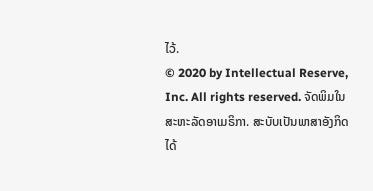ໄວ້.
© 2020 by Intellectual Reserve, Inc. All rights reserved. ຈັດພິມໃນສະຫະລັດອາເມຣິກາ. ສະບັບເປັນພາສາອັງກິດໄດ້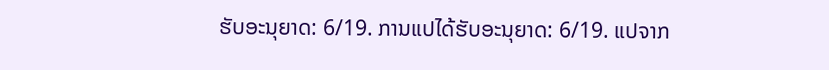ຮັບອະນຸຍາດ: 6/19. ການແປໄດ້ຮັບອະນຸຍາດ: 6/19. ແປຈາກ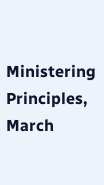Ministering Principles, March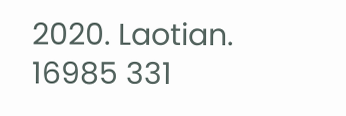2020. Laotian. 16985 331